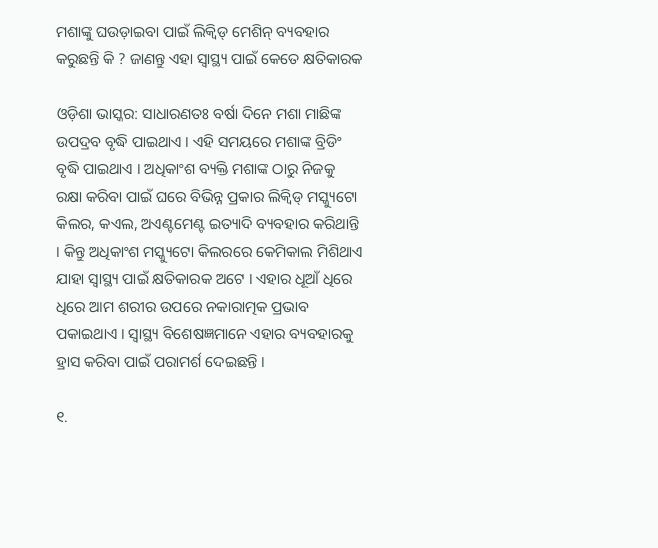ମଶାଙ୍କୁ ଘଉଡ଼ାଇବା ପାଇଁ ଲିକ୍ୱିଡ୍ ମେଶିନ୍ ବ୍ୟବହାର କରୁଛନ୍ତି କି ? ଜାଣନ୍ତୁ ଏହା ସ୍ୱାସ୍ଥ୍ୟ ପାଇଁ କେତେ କ୍ଷତିକାରକ

ଓଡ଼ିଶା ଭାସ୍କର: ସାଧାରଣତଃ ବର୍ଷା ଦିନେ ମଶା ମାଛିଙ୍କ ଉପଦ୍ରବ ବୃଦ୍ଧି ପାଇଥାଏ । ଏହି ସମୟରେ ମଶାଙ୍କ ବ୍ରିଡିଂ ବୃଦ୍ଧି ପାଇଥାଏ । ଅଧିକାଂଶ ବ୍ୟକ୍ତି ମଶାଙ୍କ ଠାରୁ ନିଜକୁ ରକ୍ଷା କରିବା ପାଇଁ ଘରେ ବିଭିନ୍ନ ପ୍ରକାର ଲିକ୍ୱିଡ୍ ମସ୍କ୍ୟୁଟୋ କିଲର, କଏଲ, ଅଏଣ୍ଟମେଣ୍ଟ ଇତ୍ୟାଦି ବ୍ୟବହାର କରିଥାନ୍ତି । କିନ୍ତୁ ଅଧିକାଂଶ ମସ୍କ୍ୟୁଟୋ କିଲରରେ କେମିକାଲ ମିଶିଥାଏ ଯାହା ସ୍ୱାସ୍ଥ୍ୟ ପାଇଁ କ୍ଷତିକାରକ ଅଟେ । ଏହାର ଧୂଆଁ ଧିରେ ଧିରେ ଆମ ଶରୀର ଉପରେ ନକାରାତ୍ମକ ପ୍ରଭାବ ପକାଇଥାଏ । ସ୍ୱାସ୍ଥ୍ୟ ବିଶେଷଜ୍ଞମାନେ ଏହାର ବ୍ୟବହାରକୁ ହ୍ରାସ କରିବା ପାଇଁ ପରାମର୍ଶ ଦେଇଛନ୍ତି ।

୧.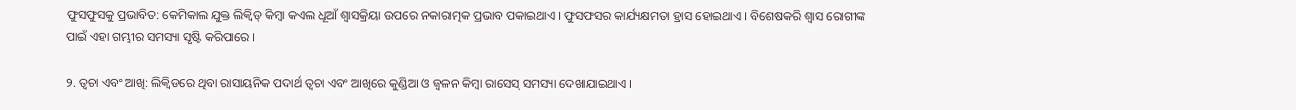ଫୁସଫୁସକୁ ପ୍ରଭାବିତ: କେମିକାଲ ଯୁକ୍ତ ଲିକ୍ୱିଡ୍ କିମ୍ବା କଏଲ ଧୂଆଁ ଶ୍ୱାସକ୍ରିୟା ଉପରେ ନକାରାତ୍ମକ ପ୍ରଭାବ ପକାଇଥାଏ । ଫୁସଫସର କାର୍ଯ୍ୟକ୍ଷମତା ହ୍ରାସ ହୋଇଥାଏ । ବିଶେଷକରି ଶ୍ୱାସ ରୋଗୀଙ୍କ ପାଇଁ ଏହା ଗମ୍ଭୀର ସମସ୍ୟା ସୃଷ୍ଟି କରିପାରେ ।

୨. ତ୍ୱଚା ଏବଂ ଆଖି: ଲିକ୍ୱିଡରେ ଥିବା ରାସାୟନିକ ପଦାର୍ଥ ତ୍ୱଚା ଏବଂ ଆଖିରେ କୁଣ୍ଡିଆ ଓ ଜ୍ୱଳନ କିମ୍ବା ରାସେସ୍ ସମସ୍ୟା ଦେଖାଯାଇଥାଏ ।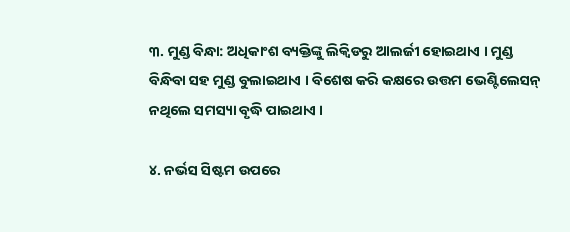୩. ମୁଣ୍ଡ ବିନ୍ଧା: ଅଧିକାଂଶ ବ୍ୟକ୍ତିଙ୍କୁ ଲିକ୍ୱିଡରୁ ଆଲର୍ଜୀ ହୋଇଥାଏ । ମୁଣ୍ଡ ବିନ୍ଧିବା ସହ ମୁଣ୍ଡ ବୁଲାଇଥାଏ । ବିଶେଷ କରି କକ୍ଷରେ ଉତ୍ତମ ଭେଣ୍ଟିଲେସନ୍ ନଥିଲେ ସମସ୍ୟା ବୃଦ୍ଧି ପାଇଥାଏ ।

୪. ନର୍ଭସ ସିଷ୍ଟମ ଉପରେ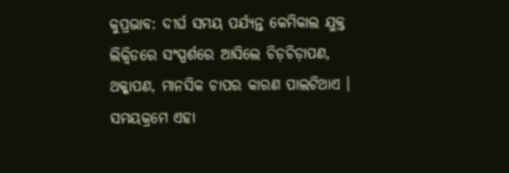କୁପ୍ରଭାବ: ଦୀର୍ଘ ସମୟ ପର୍ଯ୍ୟନ୍ତ କେମିକାଲ ଯୁକ୍ତ ଲିକ୍ୱିଡରେ ସଂସ୍ପର୍ଶରେ ଆସିଲେ ଚିଡ଼ଚିଡ଼ାପଣ, ଥକ୍କାପଣ, ମାନସିକ ଚାପର କାରଣ ପାଲଟିଥାଏ । ସମୟକ୍ରମେ ଏହା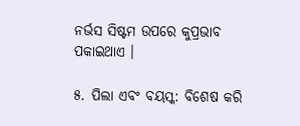ନର୍ଭସ ସିଷ୍ଟମ ଉପରେ କୁପ୍ରଭାବ ପକାଇଥାଏ ।

୫. ପିଲା ଏବଂ ବୟସ୍କ: ବିଶେଷ କରି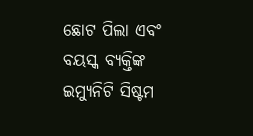ଛୋଟ ପିଲା ଏବଂ ବୟସ୍କ ବ୍ୟକ୍ତିଙ୍କ ଇମ୍ୟୁନିଟି ସିଷ୍ଟମ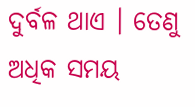ଦୁର୍ବଳ ଥାଏ । ତେଣୁ ଅଧିକ ସମୟ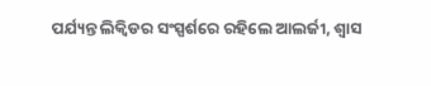ପର୍ଯ୍ୟନ୍ତ ଲିକ୍ୱିଡର ସଂସ୍ପର୍ଶରେ ରହିଲେ ଆଲର୍ଜୀ, ଶ୍ୱାସ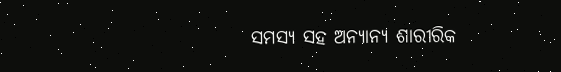ସମସ୍ୟ ସହ ଅନ୍ୟାନ୍ୟ ଶାରୀରିକ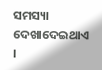ସମସ୍ୟା ଦେଖାଦେଇଥାଏ ।